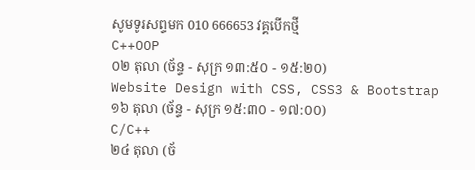សូមទូរសព្ទមក 010 666653 វគ្គបើកថ្មី
C++OOP
០២ តុលា (ច័ន្ទ - សុក្រ ១៣:៥០ - ១៥:២០)
Website Design with CSS, CSS3 & Bootstrap
១៦ តុលា (ច័ន្ទ - សុក្រ ១៥:៣០ - ១៧:០០)
C/C++
២៤ តុលា (ច័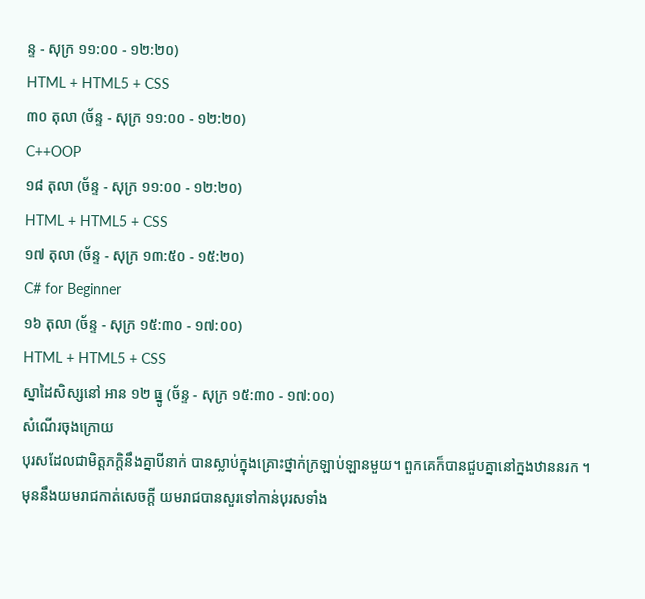ន្ទ - សុក្រ ១១:០០ - ១២:២០)
HTML + HTML5 + CSS
៣០ តុលា (ច័ន្ទ - សុក្រ ១១:០០ - ១២:២០)
C++OOP
១៨ តុលា (ច័ន្ទ - សុក្រ ១១:០០ - ១២:២០)
HTML + HTML5 + CSS
១៧ តុលា (ច័ន្ទ - សុក្រ ១៣:៥០ - ១៥:២០)
C# for Beginner
១៦ តុលា (ច័ន្ទ - សុក្រ ១៥:៣០ - ១៧:០០)
HTML + HTML5 + CSS
ស្នាដៃសិស្សនៅ អាន ១២ ធ្នូ (ច័ន្ទ - សុក្រ ១៥:៣០ - ១៧:០០)
សំណើរចុងក្រោយ
បុរសដែលជាមិត្តភក្តិនឹងគ្នាបីនាក់ បានស្លាប់ក្នុងគ្រោះថ្នាក់ក្រឡាប់ឡានមួយ។ ពួកគេក៏បានជួបគ្នានៅក្នងឋាននរក ។មុននឹងយមរាជកាត់សេចក្តី យមរាជបានសួរទៅកាន់បុរសទាំង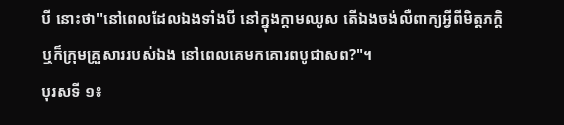បី នោះថា"នៅពេលដែលឯងទាំងបី នៅក្នុងក្តាមឈូស តើឯងចង់លឺពាក្យអ្វីពីមិត្តភក្តិ ឬក៏ក្រុមគ្រួសាររបស់ឯង នៅពេលគេមកគោរពបូជាសព?"។
បុរសទី ១៖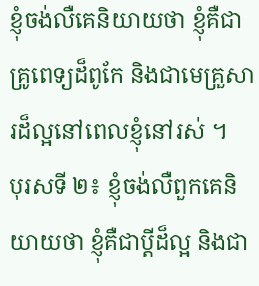ខ្ញុំចង់លឺគេនិយាយថា ខ្ញុំគឺជាគ្រូពេទ្យដ៏ពូកែ និងជាមេគ្រួសារដ៏ល្អនៅពេលខ្ញុំនៅរស់ ។
បុរសទី ២៖ ខ្ញុំចង់លឺពួកគេនិយាយថា ខ្ញុំគឺជាប្តីដ៏ល្អ និងជា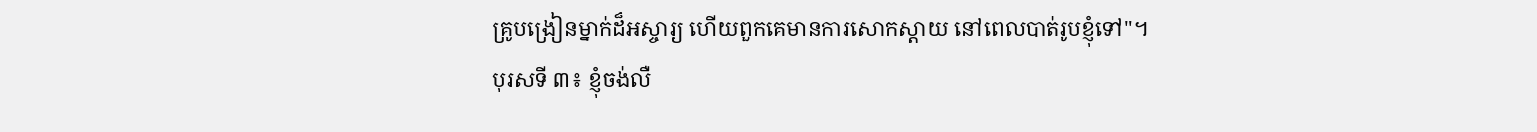គ្រូបង្រៀនម្នាក់ដ៏អស្ចារ្យ ហើយពួកគេមានការសោកស្តាយ នៅពេលបាត់រូបខ្ញុំទៅ"។
បុរសទី ៣៖ ខ្ញុំចង់លឺ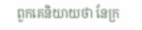ពួកគេនិយាយថា នែក្រ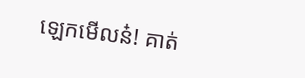ឡេកមើលន៎! គាត់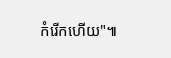កំរើកហើយ"៕